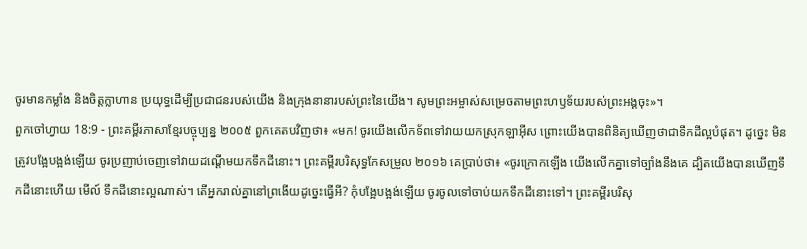ចូរមានកម្លាំង និងចិត្តក្លាហាន ប្រយុទ្ធដើម្បីប្រជាជនរបស់យើង និងក្រុងនានារបស់ព្រះនៃយើង។ សូមព្រះអម្ចាស់សម្រេចតាមព្រះហឫទ័យរបស់ព្រះអង្គចុះ»។
ពួកចៅហ្វាយ 18:9 - ព្រះគម្ពីរភាសាខ្មែរបច្ចុប្បន្ន ២០០៥ ពួកគេតបវិញថា៖ «មក! ចូរយើងលើកទ័ពទៅវាយយកស្រុកឡាអ៊ីស ព្រោះយើងបានពិនិត្យឃើញថាជាទឹកដីល្អបំផុត។ ដូច្នេះ មិនត្រូវបង្អែបង្អង់ឡើយ ចូរប្រញាប់ចេញទៅវាយដណ្ដើមយកទឹកដីនោះ។ ព្រះគម្ពីរបរិសុទ្ធកែសម្រួល ២០១៦ គេប្រាប់ថា៖ «ចូរក្រោកឡើង យើងលើកគ្នាទៅច្បាំងនឹងគេ ដ្បិតយើងបានឃើញទឹកដីនោះហើយ មើល៍ ទឹកដីនោះល្អណាស់។ តើអ្នករាល់គ្នានៅព្រងើយដូច្នេះធ្វើអី? កុំបង្អែបង្អង់ឡើយ ចូរចូលទៅចាប់យកទឹកដីនោះទៅ។ ព្រះគម្ពីរបរិសុ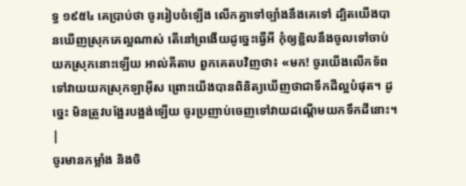ទ្ធ ១៩៥៤ គេប្រាប់ថា ចូររៀបចំឡើង លើកគ្នាទៅច្បាំងនឹងគេទៅ ដ្បិតយើងបានឃើញស្រុកគេល្អណាស់ តើនៅព្រងើយដូច្នេះធ្វើអី កុំឲ្យខ្ជិលនឹងចូលទៅចាប់យកស្រុកនោះឡើយ អាល់គីតាប ពួកគេតបវិញថា៖ «មក! ចូរយើងលើកទ័ពទៅវាយយកស្រុកឡាអ៊ីស ព្រោះយើងបានពិនិត្យឃើញថាជាទឹកដីល្អបំផុត។ ដូច្នេះ មិនត្រូវបង្អែរបង្អង់ឡើយ ចូរប្រញាប់ចេញទៅវាយដណ្តើមយកទឹកដីនោះ។ |
ចូរមានកម្លាំង និងចិ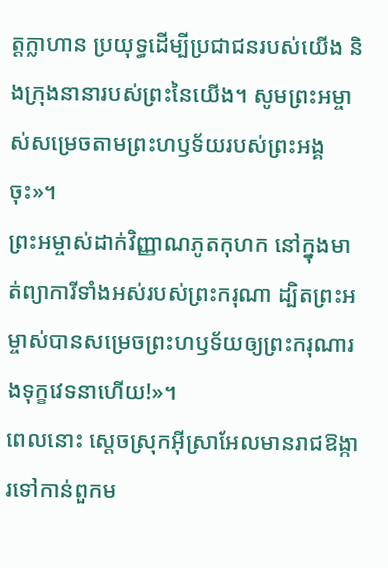ត្តក្លាហាន ប្រយុទ្ធដើម្បីប្រជាជនរបស់យើង និងក្រុងនានារបស់ព្រះនៃយើង។ សូមព្រះអម្ចាស់សម្រេចតាមព្រះហឫទ័យរបស់ព្រះអង្គចុះ»។
ព្រះអម្ចាស់ដាក់វិញ្ញាណភូតកុហក នៅក្នុងមាត់ព្យាការីទាំងអស់របស់ព្រះករុណា ដ្បិតព្រះអម្ចាស់បានសម្រេចព្រះហឫទ័យឲ្យព្រះករុណារងទុក្ខវេទនាហើយ!»។
ពេលនោះ ស្ដេចស្រុកអ៊ីស្រាអែលមានរាជឱង្ការទៅកាន់ពួកម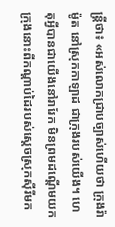ន្ត្រីថា៖ «អស់លោកជ្រាបច្បាស់ហើយថា ក្រុងរ៉ាម៉ូត នៅស្រុកកាឡាដ ជាក្រុងរបស់យើង។ ហេតុអ្វីបានជាយើងនៅរារែក មិនព្រមដណ្ដើមយកក្រុងនោះពីកណ្ដាប់ដៃរបស់ស្ដេចស្រុកស៊ីរីមក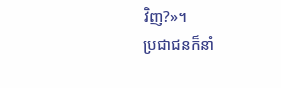វិញ?»។
ប្រជាជនក៏នាំ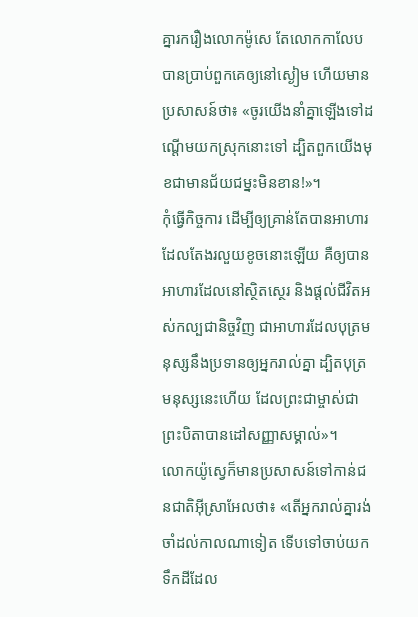គ្នារករឿងលោកម៉ូសេ តែលោកកាលែបបានប្រាប់ពួកគេឲ្យនៅស្ងៀម ហើយមានប្រសាសន៍ថា៖ «ចូរយើងនាំគ្នាឡើងទៅដណ្ដើមយកស្រុកនោះទៅ ដ្បិតពួកយើងមុខជាមានជ័យជម្នះមិនខាន!»។
កុំធ្វើកិច្ចការ ដើម្បីឲ្យគ្រាន់តែបានអាហារដែលតែងរលួយខូចនោះឡើយ គឺឲ្យបានអាហារដែលនៅស្ថិតស្ថេរ និងផ្ដល់ជីវិតអស់កល្បជានិច្ចវិញ ជាអាហារដែលបុត្រមនុស្សនឹងប្រទានឲ្យអ្នករាល់គ្នា ដ្បិតបុត្រមនុស្សនេះហើយ ដែលព្រះជាម្ចាស់ជាព្រះបិតាបានដៅសញ្ញាសម្គាល់»។
លោកយ៉ូស្វេក៏មានប្រសាសន៍ទៅកាន់ជនជាតិអ៊ីស្រាអែលថា៖ «តើអ្នករាល់គ្នារង់ចាំដល់កាលណាទៀត ទើបទៅចាប់យកទឹកដីដែល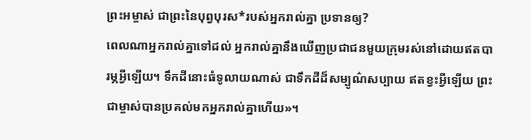ព្រះអម្ចាស់ ជាព្រះនៃបុព្វបុរស*របស់អ្នករាល់គ្នា ប្រទានឲ្យ?
ពេលណាអ្នករាល់គ្នាទៅដល់ អ្នករាល់គ្នានឹងឃើញប្រជាជនមួយក្រុមរស់នៅដោយឥតបារម្ភអ្វីឡើយ។ ទឹកដីនោះធំទូលាយណាស់ ជាទឹកដីដ៏សម្បូណ៌សប្បាយ ឥតខ្វះអ្វីឡើយ ព្រះជាម្ចាស់បានប្រគល់មកអ្នករាល់គ្នាហើយ»។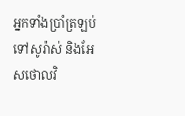អ្នកទាំងប្រាំត្រឡប់ទៅសូរ៉ាស់ និងអែសថោលវិ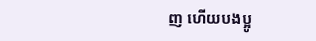ញ ហើយបងប្អូ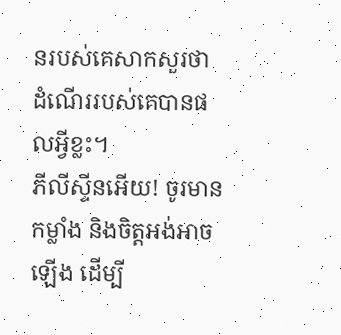នរបស់គេសាកសួរថា ដំណើររបស់គេបានផលអ្វីខ្លះ។
ភីលីស្ទីនអើយ! ចូរមានកម្លាំង និងចិត្តអង់អាចឡើង ដើម្បី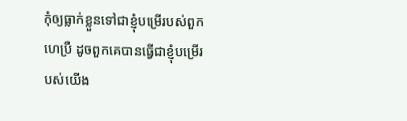កុំឲ្យធ្លាក់ខ្លួនទៅជាខ្ញុំបម្រើរបស់ពួកហេប្រឺ ដូចពួកគេបានធ្វើជាខ្ញុំបម្រើរបស់យើង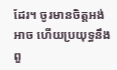ដែរ។ ចូរមានចិត្តអង់អាច ហើយប្រយុទ្ធនឹងពួ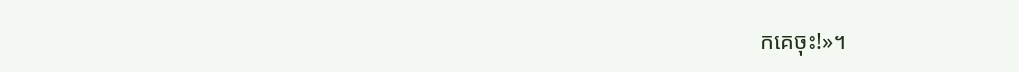កគេចុះ!»។